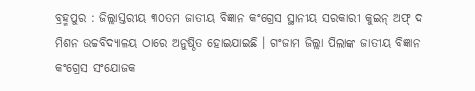ବ୍ରହ୍ମପୁର : ଜିଲ୍ଲାସ୍ତରୀୟ ୩୦ତମ ଜାତୀୟ ବିଜ୍ଞାନ କଂଗ୍ରେସ ସ୍ଥାନୀୟ ସରକାରୀ କୁଇନ୍ ଅଫ୍ ଦ ମିଶନ ଉଚ୍ଚବିଦ୍ୟାଳୟ ଠାରେ ଅନୁଷ୍ଠିତ ହୋଇଯାଇଛି । ଗଂଜାମ ଜିଲ୍ଲା ପିଲାଙ୍କ ଜାତୀୟ ବିଜ୍ଞାନ କଂଗ୍ରେସ ସଂଯୋଜକ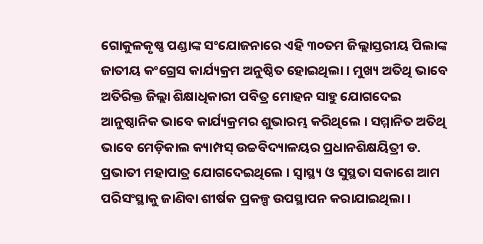ଗୋକୁଳକୃଷ୍ଣ ପଣ୍ଡାଙ୍କ ସଂଯୋଜନାରେ ଏହି ୩୦ତମ ଜିଲ୍ଲାସ୍ତରୀୟ ପିଲାଙ୍କ ଜାତୀୟ କଂଗ୍ରେସ କାର୍ଯ୍ୟକ୍ରମ ଅନୁଷ୍ଠିତ ହୋଇଥିଲା । ମୁଖ୍ୟ ଅତିଥି ଭାବେ ଅତିରିକ୍ତ ଜିଲ୍ଲା ଶିକ୍ଷାଧିକାରୀ ପବିତ୍ର ମୋହନ ସାହୁ ଯୋଗଦେଇ ଆନୁଷ୍ଠାନିକ ଭାବେ କାର୍ଯ୍ୟକ୍ରମର ଶୁଭାରମ୍ଭ କରିଥିଲେ । ସମ୍ମାନିତ ଅତିଥି ଭାବେ ମେଡ଼ିକାଲ କ୍ୟାମ୍ପସ୍ ଉଚ୍ଚବିଦ୍ୟାଳୟର ପ୍ରଧାନଶିକ୍ଷୟିତ୍ରୀ ଡ. ପ୍ରଭାତୀ ମହାପାତ୍ର ଯୋଗଦେଇଥିଲେ । ସ୍ୱାସ୍ଥ୍ୟ ଓ ସୁସ୍ଥତା ସକାଶେ ଆମ ପରିସଂସ୍ଥାକୁ ଜାଣିବା ଶୀର୍ଷକ ପ୍ରକଳ୍ପ ଉପସ୍ଥାପନ କରାଯାଇଥିଲା ।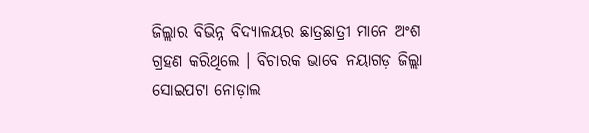ଜିଲ୍ଲାର ବିଭିନ୍ନ ବିଦ୍ୟାଳୟର ଛାତ୍ରଛାତ୍ରୀ ମାନେ ଅଂଶ ଗ୍ରହଣ କରିଥିଲେ । ବିଚାରକ ଭାବେ ନୟାଗଡ଼ ଜିଲ୍ଲା ସୋଇପଟା ନୋଡ଼ାଲ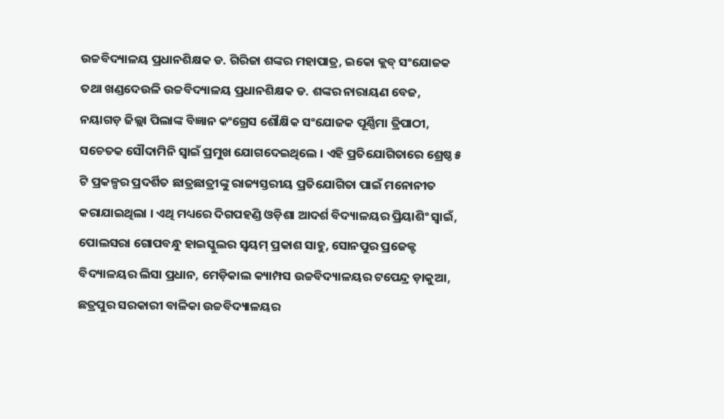ଉଚ୍ଚବିଦ୍ୟାଳୟ ପ୍ରଧାନଶିକ୍ଷକ ଡ. ଗିରିଜା ଶଙ୍କର ମହାପାତ୍ର, ଇକୋ କ୍ଲବ୍ ସଂଯୋଜକ ତଥା ଖଣ୍ଡଦେଉଳି ଉଚ୍ଚବିଦ୍ୟାଳୟ ପ୍ରଧାନଶିକ୍ଷକ ଡ. ଶଙ୍କର ନାରାୟଣ ବେଜ, ନୟାଗଡ଼ ଜିଲ୍ଲା ପିଲାଙ୍କ ବିଜ୍ଞାନ କଂଗ୍ରେସ ଶୌକ୍ଷିକ ସଂଯୋଜକ ପୂର୍ଣ୍ଣିମା ତ୍ରିପାଠୀ, ସଚେତକ ସୌଦାମିନି ସ୍ୱାଇଁ ପ୍ରମୁଖ ଯୋଗଦେଇଥିଲେ । ଏହି ପ୍ରତିଯୋଗିତାରେ ଶ୍ରେଷ୍ଠ ୫ ଟି ପ୍ରକଳ୍ପର ପ୍ରଦର୍ଶିତ ଛାତ୍ରଛାତ୍ରୀଙ୍କୁ ରାଜ୍ୟସ୍ତରୀୟ ପ୍ରତିଯୋଗିତା ପାଇଁ ମନୋନୀତ କରାଯାଇଥିଲା । ଏଥି ମଧ୍ୟରେ ଦିଗପହଣ୍ଡି ଓଡ଼ିଶା ଆଦର୍ଶ ବିଦ୍ୟାଳୟର ପ୍ରିୟାଶିଂ ସ୍ୱାଇଁ, ପୋଲସରା ଗୋପବନ୍ଧୁ ହାଇସ୍କୁଲର ସ୍ୱୟମ୍ ପ୍ରକାଶ ସାହୁ, ସୋନପୁର ପ୍ରଜେକ୍ଟ ବିଦ୍ୟାଳୟର ଲିସା ପ୍ରଧାନ, ମେଡ଼ିକାଲ କ୍ୟାମ୍ପସ ଉଚ୍ଚବିଦ୍ୟାଳୟର ଟପେନ୍ଦ୍ର ଡ଼ାକୁଆ, ଛତ୍ରପୁର ସରକାରୀ ବାଳିକା ଉଚ୍ଚବିଦ୍ୟାଳୟର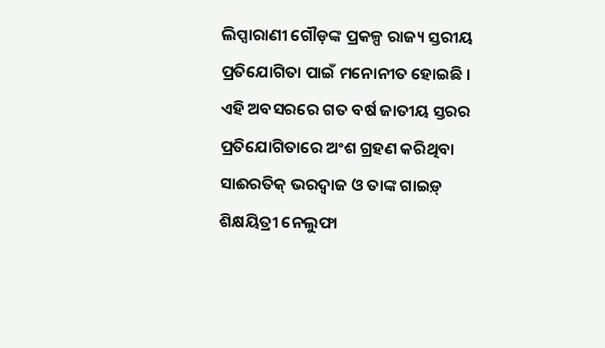ଲିପ୍ସାରାଣୀ ଗୌଡ଼ଙ୍କ ପ୍ରକଳ୍ପ ରାଜ୍ୟ ସ୍ତରୀୟ ପ୍ରତିଯୋଗିତା ପାଇଁ ମନୋନୀତ ହୋଇଛି । ଏହି ଅବସରରେ ଗତ ବର୍ଷ ଜାତୀୟ ସ୍ତରର ପ୍ରତିଯୋଗିତାରେ ଅଂଶ ଗ୍ରହଣ କରିଥିବା ସାଈରତିକ୍ ଭରଦ୍ୱାଜ ଓ ତାଙ୍କ ଗାଇଡ଼୍ ଶିକ୍ଷୟିତ୍ରୀ ନେଲୁଫା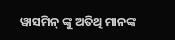ୱାସମିନ୍ ଙ୍କୁ ଅତିଥି ମାନଙ୍କ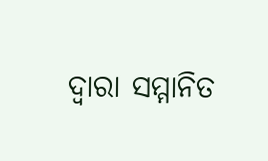ଦ୍ୱାରା ସମ୍ମାନିତ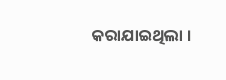କରାଯାଇଥିଲା ।